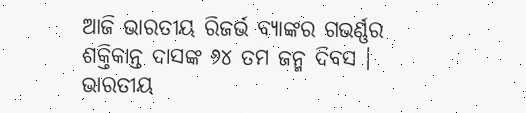ଆଜି ଭାରତୀୟ ରିଜର୍ଭ ବ୍ୟାଙ୍କର ଗଭର୍ଣ୍ଣର ଶକ୍ତିକାନ୍ତ ଦାସଙ୍କ ୬୪ ତମ ଜନ୍ମ ଦିବସ । ଭାରତୀୟ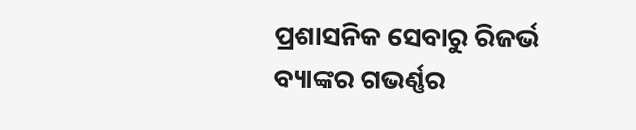ପ୍ରଶାସନିକ ସେବାରୁ ରିଜର୍ଭ ବ୍ୟାଙ୍କର ଗଭର୍ଣ୍ଣର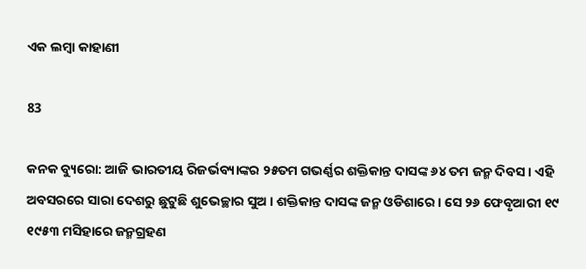ଏକ ଲମ୍ବା କାହାଣୀ

83

କନକ ବ୍ୟୁରୋ: ଆଜି ଭାରତୀୟ ରିଜର୍ଭବ୍ୟାଙ୍କର ୨୫ତମ ଗଭର୍ଣ୍ଣର ଶକ୍ତିକାନ୍ତ ଦାସଙ୍କ ୬୪ ତମ ଜନ୍ମ ଦିବସ । ଏହି ଅବସରରେ ସାରା ଦେଶରୁ ଛୁଟୁଛି ଶୁଭେଚ୍ଛାର ସୁଅ । ଶକ୍ତିକାନ୍ତ ଦାସଙ୍କ ଜନ୍ମ ଓଡିଶାରେ । ସେ ୨୬ ଫେବୃଆରୀ ୧୯ ୧୯୫୩ ମସିହାରେ ଜନ୍ମଗ୍ରହଣ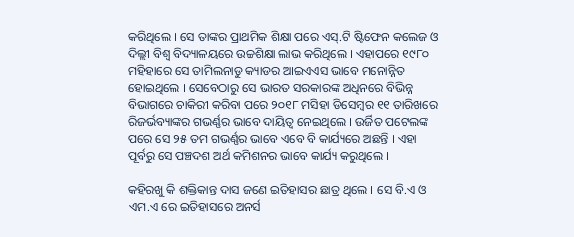କରିଥିଲେ । ସେ ତାଙ୍କର ପ୍ରାଥମିକ ଶିକ୍ଷା ପରେ ଏସ୍.ଟି ଷ୍ଟିଫେନ କଲେଜ ଓ ଦିଲ୍ଲୀ ବିଶ୍ୱ ବିଦ୍ୟାଳୟରେ ଉଚ୍ଚଶିକ୍ଷା ଲାଭ କରିଥିଲେ । ଏହାପରେ ୧୯୮୦ ମହିହାରେ ସେ ତାମିଲନାଡୁ କ୍ୟାଡର ଆଇଏଏସ ଭାବେ ମନୋନ୍ନିତ ହୋଇଥିଲେ । ସେବେଠାରୁ ସେ ଭାରତ ସରକାରଙ୍କ ଅଧିନରେ ବିଭିନ୍ନ ବିଭାଗରେ ଚାକିରୀ କରିବା ପରେ ୨୦୧୮ ମସିହା ଡିସେମ୍ବର ୧୧ ତାରିଖରେ ରିଜର୍ଭବ୍ୟାଙ୍କର ଗଭର୍ଣ୍ଣର ଭାବେ ଦାୟିତ୍ୱ ନେଇଥିଲେ । ଉର୍ଜିତ ପଟେଲଙ୍କ ପରେ ସେ ୨୫ ତମ ଗଭର୍ଣ୍ଣର ଭାବେ ଏବେ ବି କାର୍ଯ୍ୟରେ ଅଛନ୍ତି । ଏହା ପୂର୍ବରୁ ସେ ପଞ୍ଚଦଶ ଅର୍ଥ କମିଶନର ଭାବେ କାର୍ଯ୍ୟ କରୁଥିଲେ ।

କହିରଖୁ କି ଶକ୍ତିକାନ୍ତ ଦାସ ଜଣେ ଇତିହାସର ଛାତ୍ର ଥିଲେ । ସେ ବି.ଏ ଓ ଏମ.ଏ ରେ ଇତିହାସରେ ଅନର୍ସ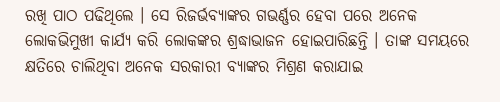ରଖି ପାଠ ପଢିଥିଲେ । ସେ ରିଜର୍ଭବ୍ୟାଙ୍କର ଗଭର୍ଣ୍ଣର ହେବା ପରେ ଅନେକ ଲୋକଭିମୁଖୀ କାର୍ଯ୍ୟ କରି ଲୋକଙ୍କର ଶ୍ରଦ୍ଧାଭାଜନ ହୋଇପାରିଛନ୍ତି । ତାଙ୍କ ସମୟରେ କ୍ଷତିରେ ଚାଲିଥିବା ଅନେକ ସରକାରୀ ବ୍ୟାଙ୍କର ମିଶ୍ରଣ କରାଯାଇ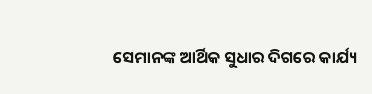ସେମାନଙ୍କ ଆର୍ଥିକ ସୁଧାର ଦିଗରେ କାର୍ଯ୍ୟ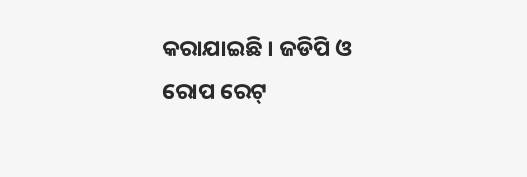କରାଯାଇଛି । ଜଡିପି ଓ ରୋପ ରେଟ୍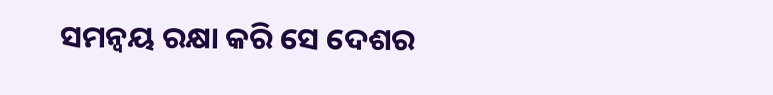ସମନ୍ୱୟ ରକ୍ଷା କରି ସେ ଦେଶର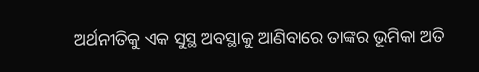ଅର୍ଥନୀତିକୁ ଏକ ସୁସ୍ଥ ଅବସ୍ଥାକୁ ଆଣିବାରେ ତାଙ୍କର ଭୂମିକା ଅତି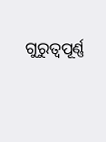ଗୁରୁତ୍ୱପୂର୍ଣ୍ଣ